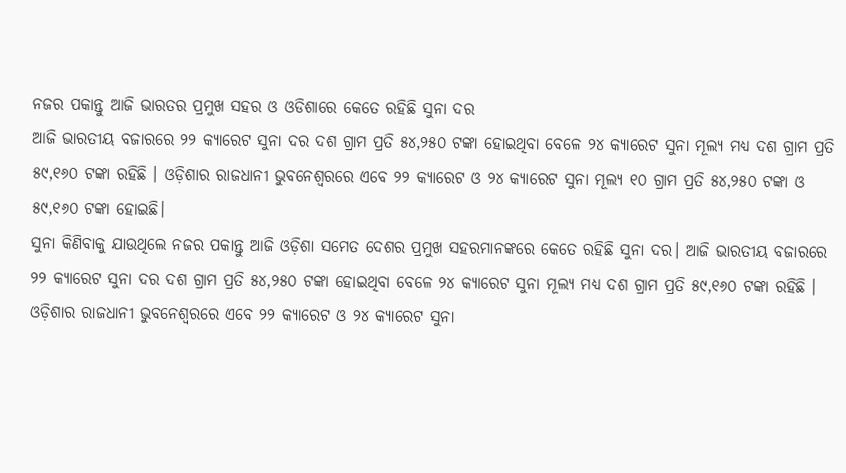ନଜର ପକାନ୍ତୁ ଆଜି ଭାରତର ପ୍ରମୁଖ ସହର ଓ ଓଡିଶାରେ କେତେ ରହିଛି ସୁନା ଦର
ଆଜି ଭାରତୀୟ ବଜାରରେ ୨୨ କ୍ୟାରେଟ ସୁନା ଦର ଦଶ ଗ୍ରାମ ପ୍ରତି ୫୪,୨୫୦ ଟଙ୍କା ହୋଇଥିବା ବେଳେ ୨୪ କ୍ୟାରେଟ ସୁନା ମୂଲ୍ୟ ମଧ୍ୟ ଦଶ ଗ୍ରାମ ପ୍ରତି ୫୯,୧୬୦ ଟଙ୍କା ରହିଛି । ଓଡ଼ିଶାର ରାଜଧାନୀ ଭୁବନେଶ୍ୱରରେ ଏବେ ୨୨ କ୍ୟାରେଟ ଓ ୨୪ କ୍ୟାରେଟ ସୁନା ମୂଲ୍ୟ ୧୦ ଗ୍ରାମ ପ୍ରତି ୫୪,୨୫୦ ଟଙ୍କା ଓ ୫୯,୧୬୦ ଟଙ୍କା ହୋଇଛି।
ସୁନା କିଣିବାକୁ ଯାଉଥିଲେ ନଜର ପକାନ୍ତୁ ଆଜି ଓଡ଼ିଶା ସମେତ ଦେଶର ପ୍ରମୁଖ ସହରମାନଙ୍କରେ କେତେ ରହିଛି ସୁନା ଦର। ଆଜି ଭାରତୀୟ ବଜାରରେ ୨୨ କ୍ୟାରେଟ ସୁନା ଦର ଦଶ ଗ୍ରାମ ପ୍ରତି ୫୪,୨୫୦ ଟଙ୍କା ହୋଇଥିବା ବେଳେ ୨୪ କ୍ୟାରେଟ ସୁନା ମୂଲ୍ୟ ମଧ୍ୟ ଦଶ ଗ୍ରାମ ପ୍ରତି ୫୯,୧୬୦ ଟଙ୍କା ରହିଛି । ଓଡ଼ିଶାର ରାଜଧାନୀ ଭୁବନେଶ୍ୱରରେ ଏବେ ୨୨ କ୍ୟାରେଟ ଓ ୨୪ କ୍ୟାରେଟ ସୁନା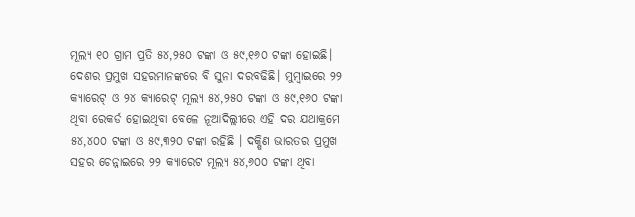ମୂଲ୍ୟ ୧୦ ଗ୍ରାମ ପ୍ରତି ୫୪,୨୫୦ ଟଙ୍କା ଓ ୫୯,୧୬୦ ଟଙ୍କା ହୋଇଛି।
ଦେଶର ପ୍ରମୁଖ ସହରମାନଙ୍କରେ ବି ସୁନା ଦରବଢିଛି। ମୁମ୍ବାଇରେ ୨୨ କ୍ୟାରେଟ୍ ଓ ୨୪ କ୍ୟାରେଟ୍ ମୂଲ୍ୟ ୫୪,୨୫୦ ଟଙ୍କା ଓ ୫୯,୧୬୦ ଟଙ୍କା ଥିବା ରେକର୍ଡ ହୋଇଥିବା ବେଳେ ନୂଆଦିଲ୍ଲୀରେ ଏହି ଦର ଯଥାକ୍ରମେ ୫୪,୪୦୦ ଟଙ୍କା ଓ ୫୯,୩୨୦ ଟଙ୍କା ରହିଛି । ଦକ୍ଷିଣ ଭାରତର ପ୍ରମୁଖ ସହର ଚେନ୍ନାଇରେ ୨୨ କ୍ୟାରେଟ ମୂଲ୍ୟ ୫୪,୬୦୦ ଟଙ୍କା ଥିବା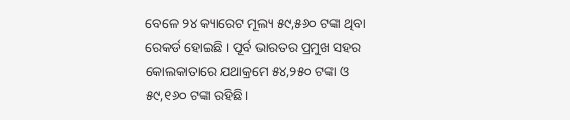ବେଳେ ୨୪ କ୍ୟାରେଟ ମୂଲ୍ୟ ୫୯,୫୬୦ ଟଙ୍କା ଥିବା ରେକର୍ଡ ହୋଇଛି । ପୂର୍ବ ଭାରତର ପ୍ରମୁଖ ସହର କୋଲକାତାରେ ଯଥାକ୍ରମେ ୫୪,୨୫୦ ଟଙ୍କା ଓ ୫୯,୧୬୦ ଟଙ୍କା ରହିଛି।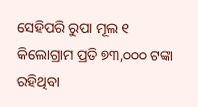ସେହିପରି ରୁପା ମୂଲ ୧ କିଲୋଗ୍ରାମ ପ୍ରତି ୭୩,୦୦୦ ଟଙ୍କା ରହିଥିବା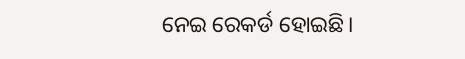ନେଇ ରେକର୍ଡ ହୋଇଛି।